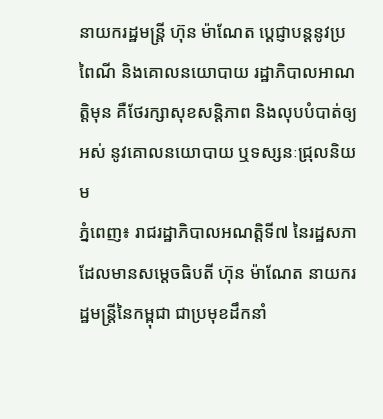នាយករដ្ឋមន្ត្រី ហ៊ុន ម៉ាណែត ប្តេជ្ញាបន្តនូវប្រពៃណី និងគោលនយោបាយ រដ្ឋាភិបាលអាណត្តិមុន គឺថែរក្សាសុខសន្តិភាព និងលុបបំបាត់ឲ្យអស់ នូវគោលនយោបាយ ឬទស្សនៈជ្រុលនិយម
ភ្នំពេញ៖ រាជរដ្ឋាភិបាលអណត្តិទី៧ នៃរដ្ឋសភា ដែលមានសម្តេចធិបតី ហ៊ុន ម៉ាណែត នាយករដ្ឋមន្ត្រីនៃកម្ពុជា ជាប្រមុខដឹកនាំ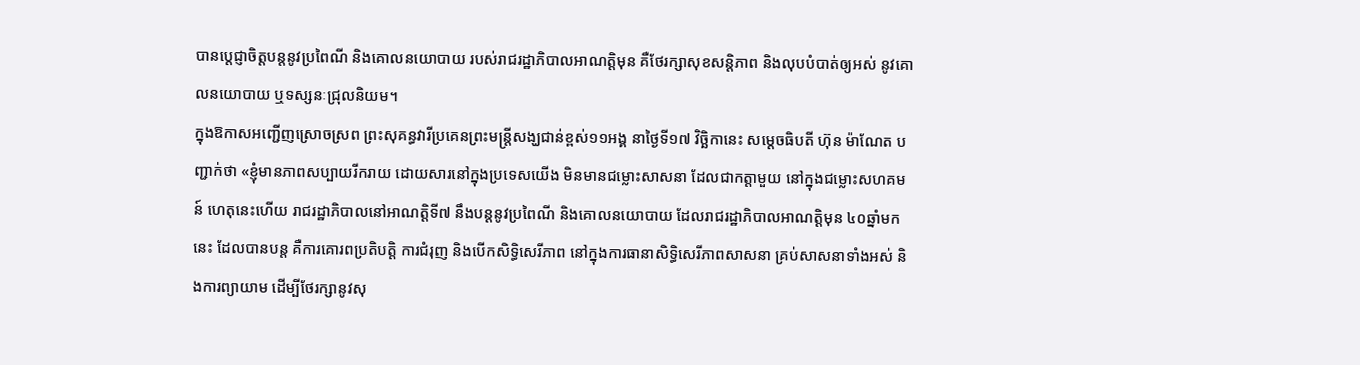បានប្តេជ្ញាចិត្តបន្តនូវប្រពៃណី និងគោលនយោបាយ របស់រាជរដ្ឋាភិបាលអាណត្តិមុន គឺថែរក្សាសុខសន្តិភាព និងលុបបំបាត់ឲ្យអស់ នូវគោលនយោបាយ ឬទស្សនៈជ្រុលនិយម។
ក្នុងឱកាសអញ្ជើញស្រោចស្រព ព្រះសុគន្ធវារីប្រគេនព្រះមន្ត្រីសង្ឃជាន់ខ្ពស់១១អង្គ នាថ្ងៃទី១៧ វិច្ឆិកានេះ សម្តេចធិបតី ហ៊ុន ម៉ាណែត បញ្ជាក់ថា «ខ្ញុំមានភាពសប្បាយរីករាយ ដោយសារនៅក្នុងប្រទេសយើង មិនមានជម្លោះសាសនា ដែលជាកត្តាមួយ នៅក្នុងជម្លោះសហគមន៍ ហេតុនេះហើយ រាជរដ្ឋាភិបាលនៅអាណត្តិទី៧ នឹងបន្តនូវប្រពៃណី និងគោលនយោបាយ ដែលរាជរដ្ឋាភិបាលអាណត្តិមុន ៤០ឆ្នាំមកនេះ ដែលបានបន្ត គឺការគោរពប្រតិបត្តិ ការជំរុញ និងបើកសិទ្ធិសេរីភាព នៅក្នុងការធានាសិទ្ធិសេរីភាពសាសនា គ្រប់សាសនាទាំងអស់ និងការព្យាយាម ដើម្បីថែរក្សានូវសុ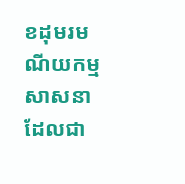ខដុមរមណីយកម្មសាសនា ដែលជា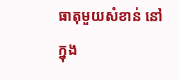ធាតុមួយសំខាន់ នៅក្នុង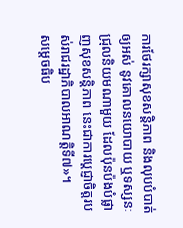ការថែរក្សាសុខសន្តិភាព និងលុបបំបាត់ឲ្យអស់ នូវគោលនយោបាយ ឬទស្សនៈជ្រុលនិយមណាមួយ ដែលប៉ុនប៉ងបំផ្លាញសុខសន្តិភាព នេះជាការប្តេជ្ញាចិត្តរបស់រាជរដ្ឋាភិបាលអាណត្តិទី៧»។
សម្តេចធិប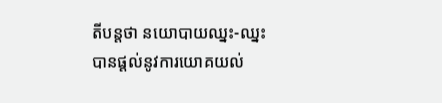តីបន្តថា នយោបាយឈ្នះ-ឈ្នះ បានផ្តល់នូវការយោគយល់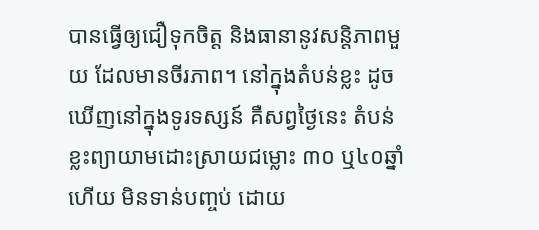បានធ្វើឲ្យជឿទុកចិត្ត និងធានានូវសន្តិភាពមួយ ដែលមានចីរភាព។ នៅក្នុងតំបន់ខ្លះ ដូចឃើញនៅក្នុងទូរទស្សន៍ គឺសព្វថ្ងៃនេះ តំបន់ខ្លះព្យាយាមដោះស្រាយជម្លោះ ៣០ ឬ៤០ឆ្នាំហើយ មិនទាន់បញ្ចប់ ដោយ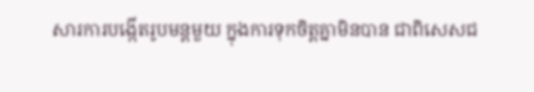សារការបង្កើតរូបមន្តមួយ ក្នុងការទុកចិត្តគ្នាមិនបាន ជាពិសេសជ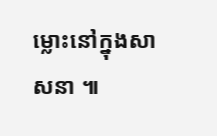ម្លោះនៅក្នុងសាសនា ៕